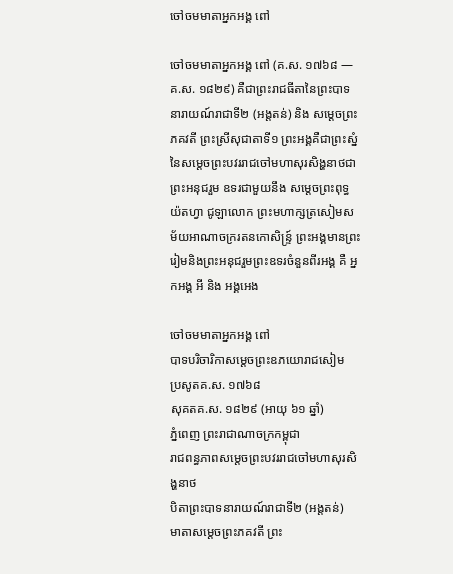ចៅចមមាតាអ្នកអង្គ ពៅ

ចៅចមមាតាអ្នកអង្គ ពៅ (គ.ស. ១៧៦៨ —គ.ស. ១៨២៩) គឺជាព្រះរាជធីតានៃព្រះបាទនារាយណ៍រាជាទី២ (អង្តតន់) និង សម្ដេចព្រះភគវតី ព្រះស្រីសុជាតាទី១ ព្រះអង្គគឺជាព្រះស្នំនៃសម្តេចព្រះបវររាជចៅមហាសុរសិង្ហនាថជាព្រះអនុជរួម ឧទរជាមួយនឹង សម្តេចព្រះពុទ្ធយ៉តហ្វា ជូឡាលោក ព្រះមហាក្សត្រសៀមសម័យអាណាចក្ររតនកោសិន្ទ្រ៍ ព្រះអង្គមានព្រះរៀមនិងព្រះអនុជរួមព្រះឧទរចំនួនពីរអង្គ គឺ អ្នកអង្គ អី និង អង្គអេង

ចៅចមមាតាអ្នកអង្គ ពៅ
បាទបរិចារិកាសម្ដេចព្រះឧភយោរាជសៀម
ប្រសូតគ.ស. ១៧៦៨
សុគតគ.ស. ១៨២៩ (អាយុ ៦១ ឆ្នាំ)
ភ្នំពេញ ព្រះរាជាណាចក្រកម្ពុជា
រាជពន្ធភាពសម្តេចព្រះបវររាជចៅមហាសុរសិង្ហនាថ
បិតាព្រះបាទនារាយណ៍រាជាទី២ (អង្តតន់)
មាតាសម្ដេចព្រះភគវតី ព្រះ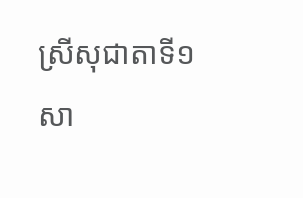ស្រីសុជាតាទី១
សា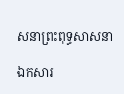សនាព្រះពុទ្ធសាសនា

ឯកសារ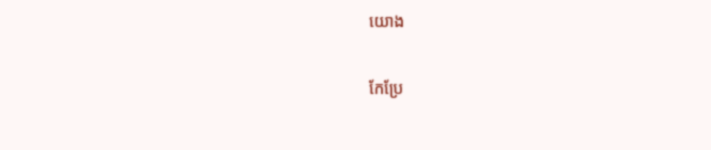យោង

កែប្រែ